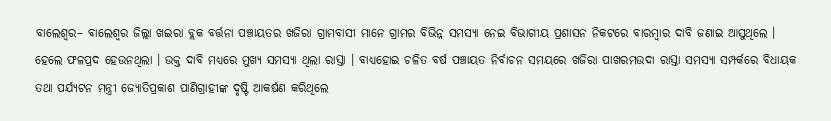ବାଲେଶ୍ବର– ବାଲେଶ୍ବର ଜିଲ୍ଲା ଖଇରା ବ୍ଲକ ବର୍ତ୍ତନା ପଞ୍ଚାୟତର ଖଜିରା ଗ୍ରାମବାସୀ ମାନେ ଗ୍ରାମର ବିଭିନ୍ନ ସମସ୍ୟା ନେଇ ବିଭାଗୀୟ ପ୍ରଶାସନ ନିକଟରେ ବାରମ୍ବାର ଦାବି ଜଣାଇ ଆସୁଥିଲେ । ହେଲେ ଫଳପ୍ରଦ ହେଉନଥିଲା । ଉକ୍ତ ଦାବି ମଧ୍ୟରେ ମୁଖ୍ୟ ସମସ୍ୟା ଥିଲା ରାସ୍ତା । ବାଧ୍ୟହୋଇ ଚଳିତ ବର୍ଷ ପଞ୍ଚାୟତ ନିର୍ବାଚନ ସମୟରେ ଖଜିରା ପାଖରମଉଦା ରାସ୍ତା ସମସ୍ୟା ସମ୍ପର୍କରେ ବିଧାୟକ ତଥା ପର୍ଯ୍ୟଟନ ମନ୍ତ୍ରୀ ଜ୍ଯୋତିପ୍ରକାଶ ପାଣିଗ୍ରାହୀଙ୍କ ଦୃଷ୍ଟି ଆକର୍ଷଣ କରିଥିଲେ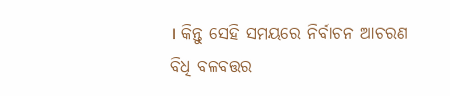। କିନ୍ତୁ ସେହି ସମୟରେ ନିର୍ବାଚନ ଆଚରଣ ବିଧି ବଳବତ୍ତର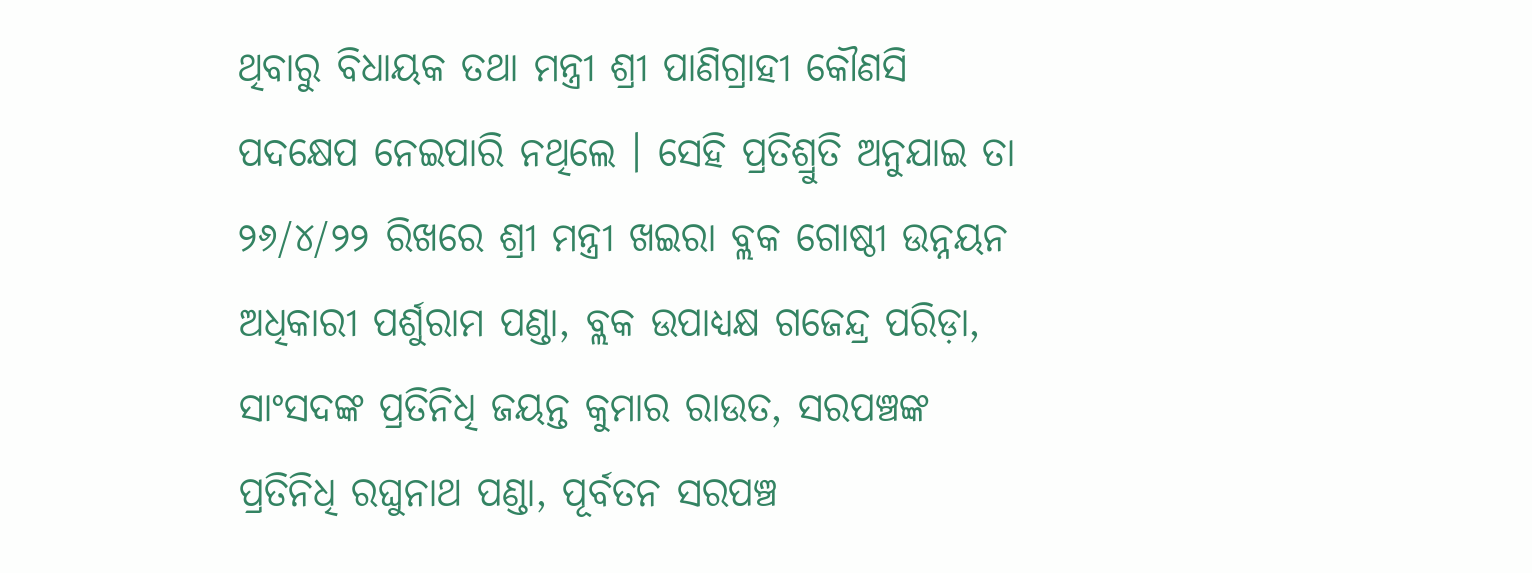ଥିବାରୁ ବିଧାୟକ ତଥା ମନ୍ତ୍ରୀ ଶ୍ରୀ ପାଣିଗ୍ରାହୀ କୌଣସି ପଦକ୍ଷେପ ନେଇପାରି ନଥିଲେ । ସେହି ପ୍ରତିଶ୍ରୁତି ଅନୁଯାଇ ତା ୨୬/୪/୨୨ ରିଖରେ ଶ୍ରୀ ମନ୍ତ୍ରୀ ଖଇରା ବ୍ଲକ ଗୋଷ୍ଠୀ ଉନ୍ନୟନ ଅଧିକାରୀ ପର୍ଶୁରାମ ପଣ୍ଡା, ବ୍ଲକ ଉପାଧ୍ୟକ୍ଷ ଗଜେନ୍ଦ୍ର ପରିଡ଼ା, ସାଂସଦଙ୍କ ପ୍ରତିନିଧି ଜୟନ୍ତ କୁମାର ରାଉତ, ସରପଞ୍ଚଙ୍କ ପ୍ରତିନିଧି ରଘୁନାଥ ପଣ୍ଡା, ପୂର୍ବତନ ସରପଞ୍ଚ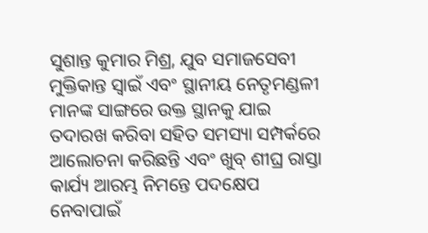ସୁଶାନ୍ତ କୁମାର ମିଶ୍ର, ଯୁବ ସମାଜସେବୀ ମୁକ୍ତିକାନ୍ତ ସ୍ୱାଇଁ ଏବଂ ସ୍ଥାନୀୟ ନେତୃମଣ୍ଡଳୀ ମାନଙ୍କ ସାଙ୍ଗରେ ଉକ୍ତ ସ୍ଥାନକୁ ଯାଇ ତଦାରଖ କରିବା ସହିତ ସମସ୍ୟା ସମ୍ପର୍କରେ ଆଲୋଚନା କରିଛନ୍ତି ଏବଂ ଖୁବ୍ ଶୀଘ୍ର ରାସ୍ତା କାର୍ଯ୍ୟ ଆରମ୍ଭ ନିମନ୍ତେ ପଦକ୍ଷେପ ନେବାପାଇଁ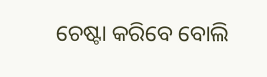ଚେଷ୍ଟା କରିବେ ବୋଲି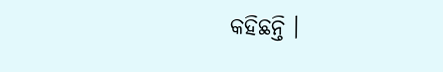କହିଛନ୍ତି ।